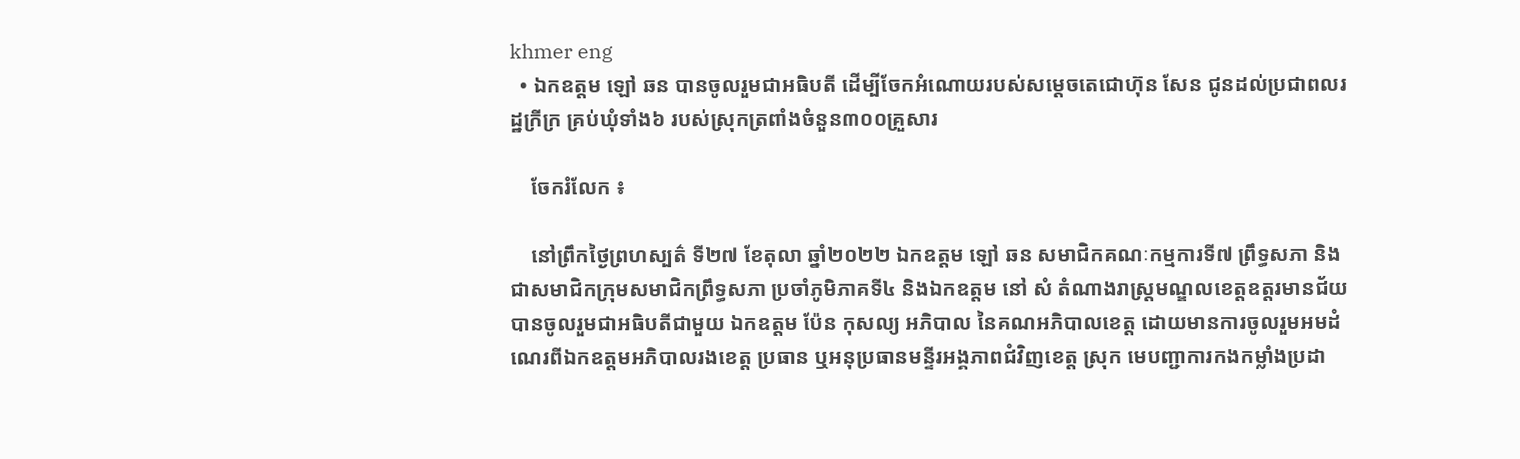khmer eng
  • ឯកឧត្តម ឡៅ ឆន បានចូលរួមជាអធិបតី ដើម្បីចែកអំណោយរបស់សម្តេចតេជោហ៊ុន សែន ជូនដល់ប្រជាពលរដ្ឋក្រីក្រ គ្រប់ឃុំទាំង៦ របស់ស្រុកត្រពាំងចំនួន៣០០គ្រួសារ

    ចែករំលែក ៖

    នៅព្រឹកថ្ងៃព្រហស្បត៌ ទី២៧ ខែតុលា ឆ្នាំ២០២២ ឯកឧត្តម ឡៅ ឆន សមាជិកគណៈកម្មការទី៧ ព្រឹទ្ធសភា និងជាសមាជិកក្រុមសមាជិកព្រឹទ្ធសភា ប្រចាំភូមិភាគទី៤ និងឯកឧត្តម នៅ សំ តំណាងរាស្ត្រមណ្ឌលខេត្តឧត្តរមានជ័យ បានចូលរួមជាអធិបតីជាមួយ ឯកឧត្តម ប៉ែន កុសល្យ អភិបាល នៃគណអភិបាលខេត្ត ដោយមានការចូលរួមអមដំណេរពីឯកឧត្តមអភិបាលរងខេត្ត ប្រធាន ឬអនុប្រធានមន្ទីរអង្គភាពជំវិញខេត្ត ស្រុក មេបញ្ជាការកងកម្លាំងប្រដា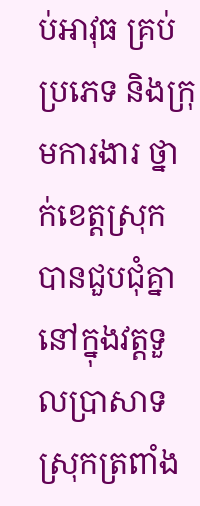ប់អាវុធ គ្រប់ប្រភេទ និងក្រុមការងារ ថ្នាក់ខេត្តស្រុក បានជួបជុំគ្នានៅក្នុងវត្តទួលប្រាសាទ ស្រុកត្រពាំង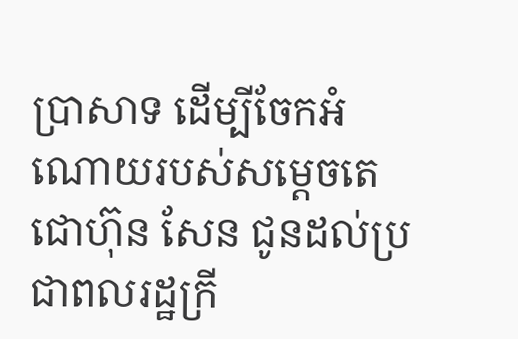ប្រាសាទ ដើម្បីចែកអំណោយរបស់សម្តេចតេជោហ៊ុន សែន ជូនដល់ប្រជាពលរដ្ឋក្រី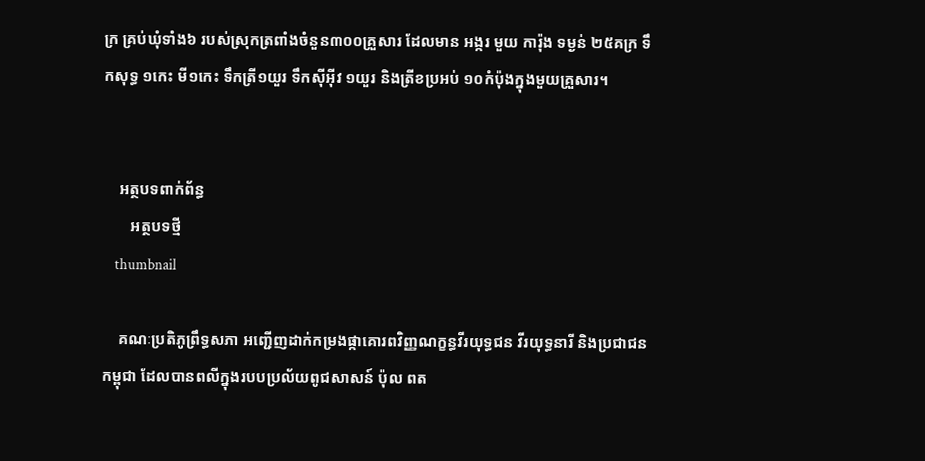ក្រ គ្រប់ឃុំទាំង៦ របស់ស្រុកត្រពាំងចំនួន៣០០គ្រួសារ ដែលមាន អង្ករ មួយ ការ៉ុង ទម្ងន់ ២៥គក្រ ទឹកសុទ្ធ ១កេះ មី១កេះ ទឹកត្រី១យួរ ទឹកស៊ីអុីវ ១យួរ និងត្រីខប្រអប់ ១០កំប៉ុងក្នុងមួយគ្រួសារ។


    អត្ថបទពាក់ព័ន្ធ
       អត្ថបទថ្មី
    thumbnail

    គណៈប្រតិភូព្រឹទ្ធសភា អញ្ជើញដាក់កម្រងផ្កាគោរពវិញ្ញណក្ខន្ធវីរយុទ្ធជន វីរយុទ្ធនារី និងប្រជាជនកម្ពុជា ដែលបានពលីក្នុងរបបប្រល័យពូជសាសន៍ ប៉ុល ពត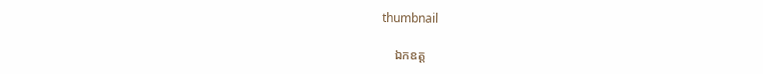thumbnail

    ឯកឧត្ត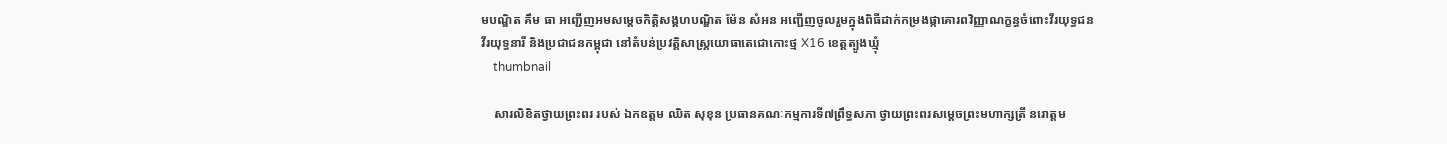មបណ្ឌិត គឹម ធា អញ្ជើញអមសម្ដេចកិត្តិសង្គហបណ្ឌិត ម៉ែន សំអន អញ្ជើញចូលរួមក្នុងពិធីដាក់កម្រងផ្កាគោរពវិញ្ញាណក្ខន្ធចំពោះវីរយុទ្ធជន វីរយុទ្ធនារី និងប្រជាជនកម្ពុជា នៅតំបន់ប្រវត្តិសាស្ត្រយោធាតេជោកោះថ្ម X16 ខេត្តត្បូងឃ្មុំ
    thumbnail

    សារលិខិតថ្វាយព្រះពរ របស់ ឯកឧត្តម ឈិត សុខុន ប្រធានគណៈកម្មការទី៧ព្រឹទ្ធសភា ថ្វាយព្រះពរសម្តេចព្រះមហាក្សត្រី នរោត្តម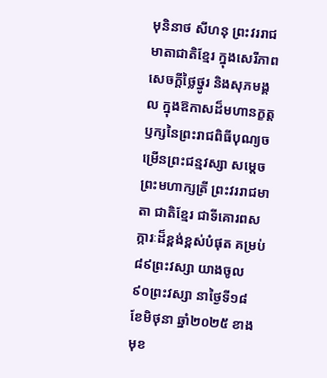មុនិនាថ សីហនុ ព្រះវររាជមាតាជាតិខ្មែរ ក្នុងសេរីភាព សេចក្តីថ្លៃថ្នូរ និងសុភមង្គល ក្នុងឱកាសដ៏មហានក្ខត្តឫក្សនៃព្រះរាជពិធីបុណ្យចម្រើនព្រះជន្មវស្សា សម្តេចព្រះមហាក្សត្រី ព្រះវររាជមាតា ជាតិខ្មែរ ជាទីគោរពសក្ការៈដ៏ខ្ពង់ខ្ពស់បំផុត គម្រប់ ៨៩ព្រះវស្សា យាងចូល ៩០ព្រះវស្សា នាថ្ងៃទី១៨ ខែមិថុនា ឆ្នាំ២០២៥ ខាងមុខ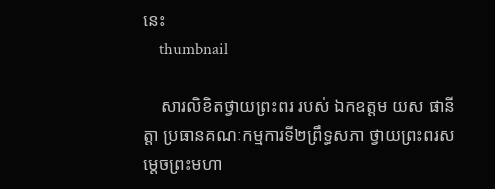នេះ
    thumbnail

    សារលិខិតថ្វាយព្រះពរ របស់ ឯកឧត្តម យស ផានីត្តា ប្រធានគណៈកម្មការទី២ព្រឹទ្ធសភា ថ្វាយព្រះពរសម្តេចព្រះមហា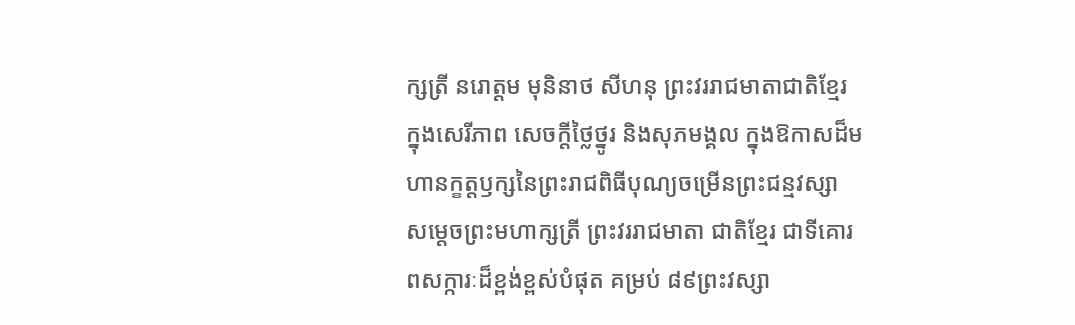ក្សត្រី នរោត្តម មុនិនាថ សីហនុ ព្រះវររាជមាតាជាតិខ្មែរ ក្នុងសេរីភាព សេចក្តីថ្លៃថ្នូរ និងសុភមង្គល ក្នុងឱកាសដ៏មហានក្ខត្តឫក្សនៃព្រះរាជពិធីបុណ្យចម្រើនព្រះជន្មវស្សា សម្តេចព្រះមហាក្សត្រី ព្រះវររាជមាតា ជាតិខ្មែរ ជាទីគោរពសក្ការៈដ៏ខ្ពង់ខ្ពស់បំផុត គម្រប់ ៨៩ព្រះវស្សា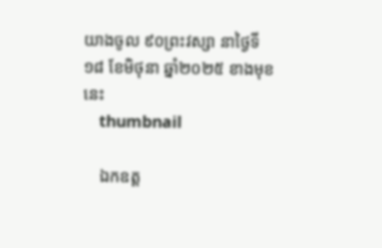យាងចូល ៩០ព្រះវស្សា នាថ្ងៃទី១៨ ខែមិថុនា ឆ្នាំ២០២៥ ខាងមុខនេះ
    thumbnail

    ឯកឧត្ត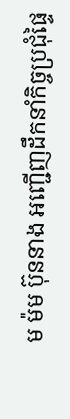ម ម៉ម ប៊ុននាង អញ្ជើញដឹកនាំកិច្ចប្រជុំផ្ទៃ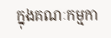ក្នុងគណៈកម្មកា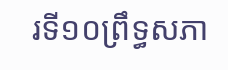រទី១០ព្រឹទ្ធសភា